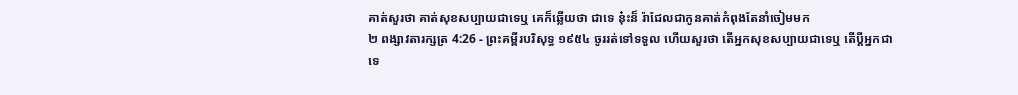គាត់សួរថា គាត់សុខសប្បាយជាទេឬ គេក៏ឆ្លើយថា ជាទេ នុ៎ះន៏ រ៉ាជែលជាកូនគាត់កំពុងតែនាំចៀមមក
២ ពង្សាវតារក្សត្រ 4:26 - ព្រះគម្ពីរបរិសុទ្ធ ១៩៥៤ ចូររត់ទៅទទួល ហើយសួរថា តើអ្នកសុខសប្បាយជាទេឬ តើប្ដីអ្នកជាទេ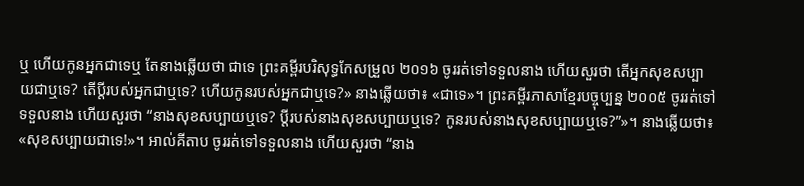ឬ ហើយកូនអ្នកជាទេឬ តែនាងឆ្លើយថា ជាទេ ព្រះគម្ពីរបរិសុទ្ធកែសម្រួល ២០១៦ ចូររត់ទៅទទួលនាង ហើយសួរថា តើអ្នកសុខសប្បាយជាឬទេ? តើប្តីរបស់អ្នកជាឬទេ? ហើយកូនរបស់អ្នកជាឬទេ?» នាងឆ្លើយថា៖ «ជាទេ»។ ព្រះគម្ពីរភាសាខ្មែរបច្ចុប្បន្ន ២០០៥ ចូររត់ទៅទទួលនាង ហើយសួរថា “នាងសុខសប្បាយឬទេ? ប្ដីរបស់នាងសុខសប្បាយឬទេ? កូនរបស់នាងសុខសប្បាយឬទេ?”»។ នាងឆ្លើយថា៖ «សុខសប្បាយជាទេ!»។ អាល់គីតាប ចូររត់ទៅទទួលនាង ហើយសួរថា “នាង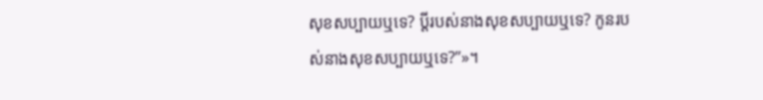សុខសប្បាយឬទេ? ប្ដីរបស់នាងសុខសប្បាយឬទេ? កូនរបស់នាងសុខសប្បាយឬទេ?”»។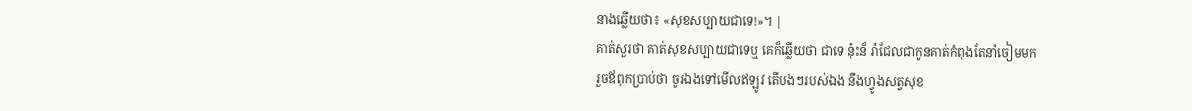នាងឆ្លើយថា៖ «សុខសប្បាយជាទេ!»។ |
គាត់សួរថា គាត់សុខសប្បាយជាទេឬ គេក៏ឆ្លើយថា ជាទេ នុ៎ះន៏ រ៉ាជែលជាកូនគាត់កំពុងតែនាំចៀមមក
រួចឪពុកប្រាប់ថា ចូរឯងទៅមើលឥឡូវ តើបងៗរបស់ឯង នឹងហ្វូងសត្វសុខ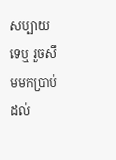សប្បាយទេឬ រួចសឹមមកប្រាប់ដល់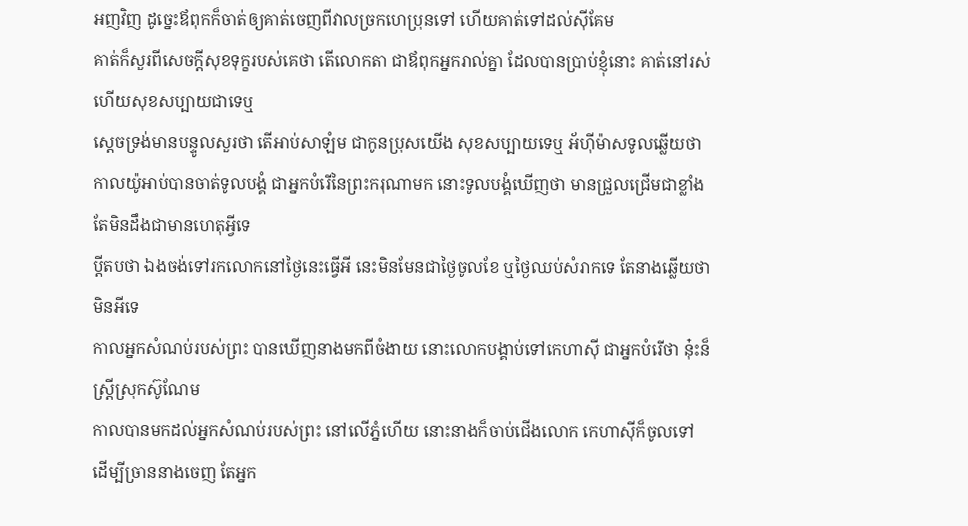អញវិញ ដូច្នេះឪពុកក៏ចាត់ឲ្យគាត់ចេញពីវាលច្រកហេប្រុនទៅ ហើយគាត់ទៅដល់ស៊ីគែម
គាត់ក៏សួរពីសេចក្ដីសុខទុក្ខរបស់គេថា តើលោកតា ជាឪពុកអ្នករាល់គ្នា ដែលបានប្រាប់ខ្ញុំនោះ គាត់នៅរស់ ហើយសុខសប្បាយជាទេឬ
ស្តេចទ្រង់មានបន្ទូលសួរថា តើអាប់សាឡំម ជាកូនប្រុសយើង សុខសប្បាយទេឬ អ័ហ៊ីម៉ាសទូលឆ្លើយថា កាលយ៉ូអាប់បានចាត់ទូលបង្គំ ជាអ្នកបំរើនៃព្រះករុណាមក នោះទូលបង្គំឃើញថា មានជ្រួលជ្រើមជាខ្លាំង តែមិនដឹងជាមានហេតុអ្វីទេ
ប្ដីតបថា ឯងចង់ទៅរកលោកនៅថ្ងៃនេះធ្វើអី នេះមិនមែនជាថ្ងៃចូលខែ ឬថ្ងៃឈប់សំរាកទេ តែនាងឆ្លើយថា មិនអីទេ
កាលអ្នកសំណប់របស់ព្រះ បានឃើញនាងមកពីចំងាយ នោះលោកបង្គាប់ទៅកេហាស៊ី ជាអ្នកបំរើថា នុ៎ះន៏ស្ត្រីស្រុកស៊ូណែម
កាលបានមកដល់អ្នកសំណប់របស់ព្រះ នៅលើភ្នំហើយ នោះនាងក៏ចាប់ជើងលោក កេហាស៊ីក៏ចូលទៅ ដើម្បីច្រាននាងចេញ តែអ្នក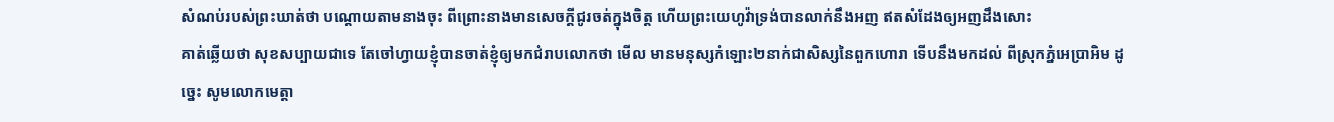សំណប់របស់ព្រះឃាត់ថា បណ្តោយតាមនាងចុះ ពីព្រោះនាងមានសេចក្ដីជូរចត់ក្នុងចិត្ត ហើយព្រះយេហូវ៉ាទ្រង់បានលាក់នឹងអញ ឥតសំដែងឲ្យអញដឹងសោះ
គាត់ឆ្លើយថា សុខសប្បាយជាទេ តែចៅហ្វាយខ្ញុំបានចាត់ខ្ញុំឲ្យមកជំរាបលោកថា មើល មានមនុស្សកំឡោះ២នាក់ជាសិស្សនៃពួកហោរា ទើបនឹងមកដល់ ពីស្រុកភ្នំអេប្រាអិម ដូច្នេះ សូមលោកមេត្តា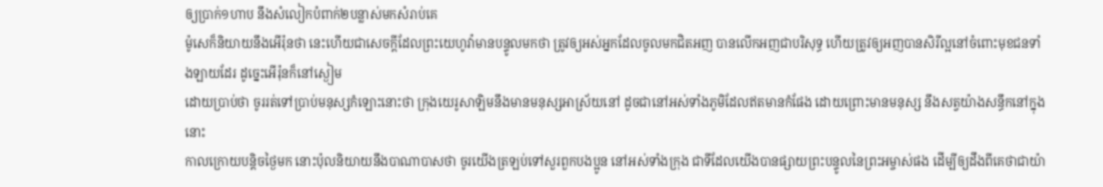ឲ្យប្រាក់១ហាប នឹងសំលៀកបំពាក់២បន្លាស់មកសំរាប់គេ
ម៉ូសេក៏និយាយនឹងអើរ៉ុនថា នេះហើយជាសេចក្ដីដែលព្រះយេហូវ៉ាមានបន្ទូលមកថា ត្រូវឲ្យអស់អ្នកដែលចូលមកជិតអញ បានលើកអញជាបរិសុទ្ធ ហើយត្រូវឲ្យអញបានសិរីល្អនៅចំពោះមុខជនទាំងឡាយដែរ ដូច្នេះអើរ៉ុនក៏នៅស្ងៀម
ដោយប្រាប់ថា ចូររត់ទៅប្រាប់មនុស្សកំឡោះនោះថា ក្រុងយេរូសាឡិមនឹងមានមនុស្សអាស្រ័យនៅ ដូចជានៅអស់ទាំងភូមិដែលឥតមានកំផែង ដោយព្រោះមានមនុស្ស នឹងសត្វយ៉ាងសន្ធឹកនៅក្នុងនោះ
កាលក្រោយបន្តិចថ្ងៃមក នោះប៉ុលនិយាយនឹងបាណាបាសថា ចូរយើងត្រឡប់ទៅសួរពួកបងប្អូន នៅអស់ទាំងក្រុង ជាទីដែលយើងបានផ្សាយព្រះបន្ទូលនៃព្រះអម្ចាស់ផង ដើម្បីឲ្យដឹងពីគេថាជាយ៉ា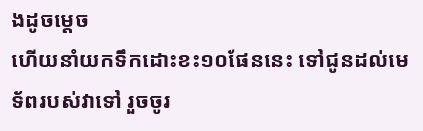ងដូចម្តេច
ហើយនាំយកទឹកដោះខះ១០ផែននេះ ទៅជូនដល់មេទ័ពរបស់វាទៅ រួចចូរ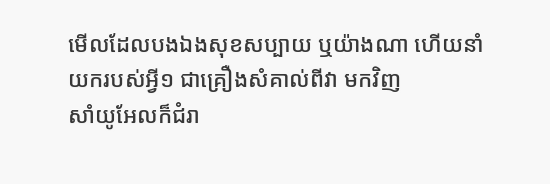មើលដែលបងឯងសុខសប្បាយ ឬយ៉ាងណា ហើយនាំយករបស់អ្វី១ ជាគ្រឿងសំគាល់ពីវា មកវិញ
សាំយូអែលក៏ជំរា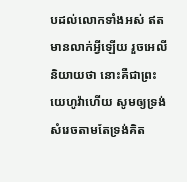បដល់លោកទាំងអស់ ឥតមានលាក់អ្វីឡើយ រួចអេលីនិយាយថា នោះគឺជាព្រះយេហូវ៉ាហើយ សូមឲ្យទ្រង់សំរេចតាមតែទ្រង់គិត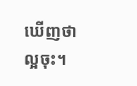ឃើញថាល្អចុះ។